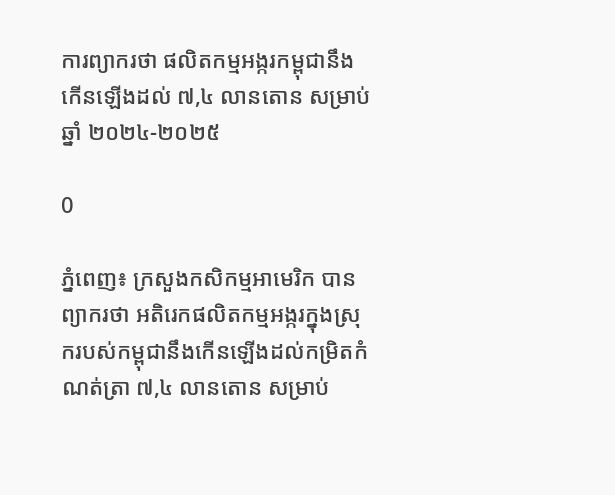ការព្យាករថា ផលិតកម្មអង្ករកម្ពុជានឹងកើនឡើងដល់ ៧,៤ លានតោន សម្រាប់ឆ្នាំ ២០២៤-២០២៥

0

ភ្នំពេញ៖ ក្រសួងកសិកម្មអាមេរិក បានព្យាករថា អតិរេកផលិតកម្មអង្ករក្នុងស្រុករបស់កម្ពុជានឹងកើនឡើងដល់កម្រិតកំណត់ត្រា ៧,៤ លានតោន សម្រាប់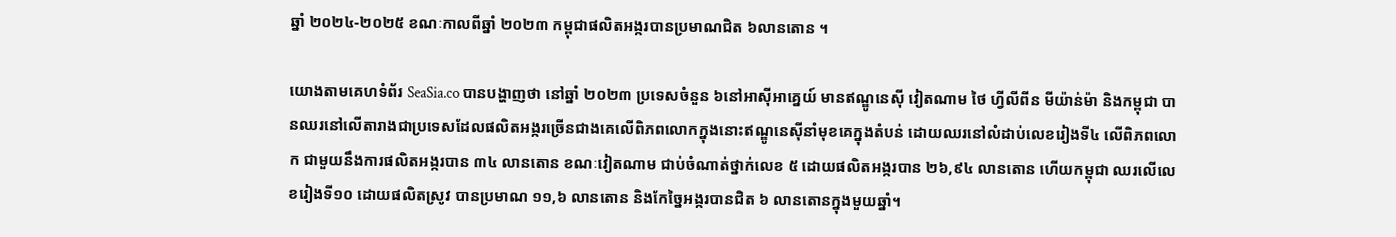ឆ្នាំ ២០២៤-២០២៥ ខណៈកាលពីឆ្នាំ ២០២៣ កម្ពុជាផលិតអង្ករបានប្រមាណជិត ៦លានតោន ។

យោងតាមគេហទំព័រ SeaSia.co បានបង្ហាញថា នៅឆ្នាំ ២០២៣ ប្រទេសចំនួន ៦នៅអាស៊ីអាគ្នេយ៍ មានឥណ្ឌូនេស៊ី វៀតណាម ថៃ ហ្វីលីពីន មីយ៉ាន់ម៉ា និងកម្ពុជា បានឈរនៅលើតារាងជាប្រទេសដែលផលិតអង្ករច្រើនជាងគេលើពិភពលោកក្នុងនោះឥណ្ឌូនេស៊ីនាំមុខគេក្នុងតំបន់ ដោយឈរនៅលំដាប់លេខរៀងទី៤ លើពិភពលោក ជាមួយនឹងការផលិតអង្ករបាន ៣៤ លានតោន ខណៈវៀតណាម ជាប់ចំណាត់ថ្នាក់លេខ ៥ ដោយផលិតអង្ករបាន ២៦,៩៤ លានតោន ហើយកម្ពុជា ឈរលើលេខរៀងទី១០ ដោយផលិតស្រូវ បានប្រមាណ ១១,៦ លានតោន និងកែច្នៃអង្ករបានជិត ៦ លានតោនក្នុងមួយឆ្នាំ។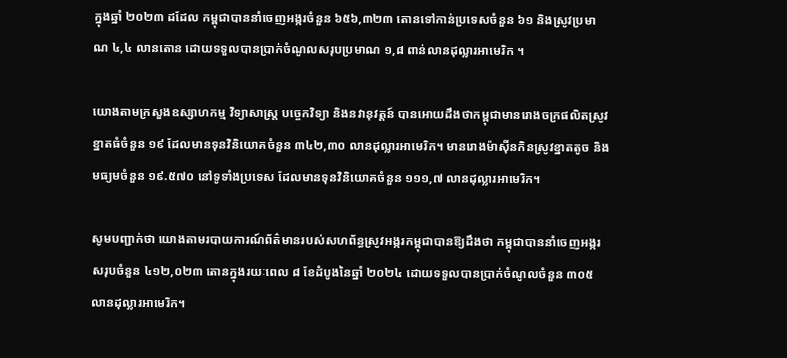ក្នុងឆ្នាំ ២០២៣ ដដែល កម្ពុជាបាននាំចេញអង្ករចំនួន ៦៥៦,៣២៣ តោនទៅកាន់ប្រទេសចំនួន ៦១ និងស្រូវប្រមាណ ៤,៤ លានតោន ដោយទទួលបានប្រាក់ចំណូលសរុបប្រមាណ ១,៨ ពាន់លានដុល្លារអាមេរិក ។

យោងតាមក្រសួងឧស្សាហកម្ម វិទ្យាសាស្ត្រ បច្ចេកវិទ្យា និងនវានុវត្តន៍ បានអោយដឹងថាកម្ពុជាមានរោងចក្រផលិតស្រូវខ្នាតធំចំនួន ១៩ ដែលមានទុនវិនិយោគចំនួន ៣៤២,៣០ លានដុល្លារអាមេរិក។ មានរោងម៉ាស៊ីនកិនស្រូវខ្នាតតូច និងមធ្យមចំនួន ១៩.៥៧០ នៅទូទាំងប្រទេស ដែលមានទុនវិនិយោគចំនួន ១១១,៧ លានដុល្លារអាមេរិក។

សូមបញ្ជាក់ថា យោងតាមរបាយការណ៍ព័ត៌មានរបស់សហព័ន្ធស្រូវអង្ករកម្ពុជាបានឱ្យដឹងថា កម្ពុជាបាននាំចេញអង្ករសរុបចំនួន ៤១២,០២៣ តោនក្នុងរយៈពេល ៨ ខែដំបូងនៃឆ្នាំ ២០២៤ ដោយទទួលបានប្រាក់ចំណូលចំនួន ៣០៥ លានដុល្លារអាមេរិក។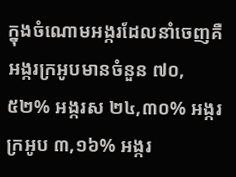ក្នុងចំណោមអង្ករដែលនាំចេញគឺ អង្ករក្រអូបមានចំនួន ៧០,៥២% អង្ករស ២៤,៣០% អង្ករក្រអូប ៣,១៦% អង្ករ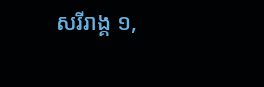សរីរាង្គ ១,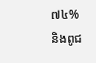៧៤% និងពូជ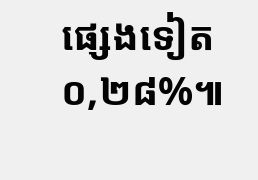ផ្សេងទៀត ០,២៨%៕